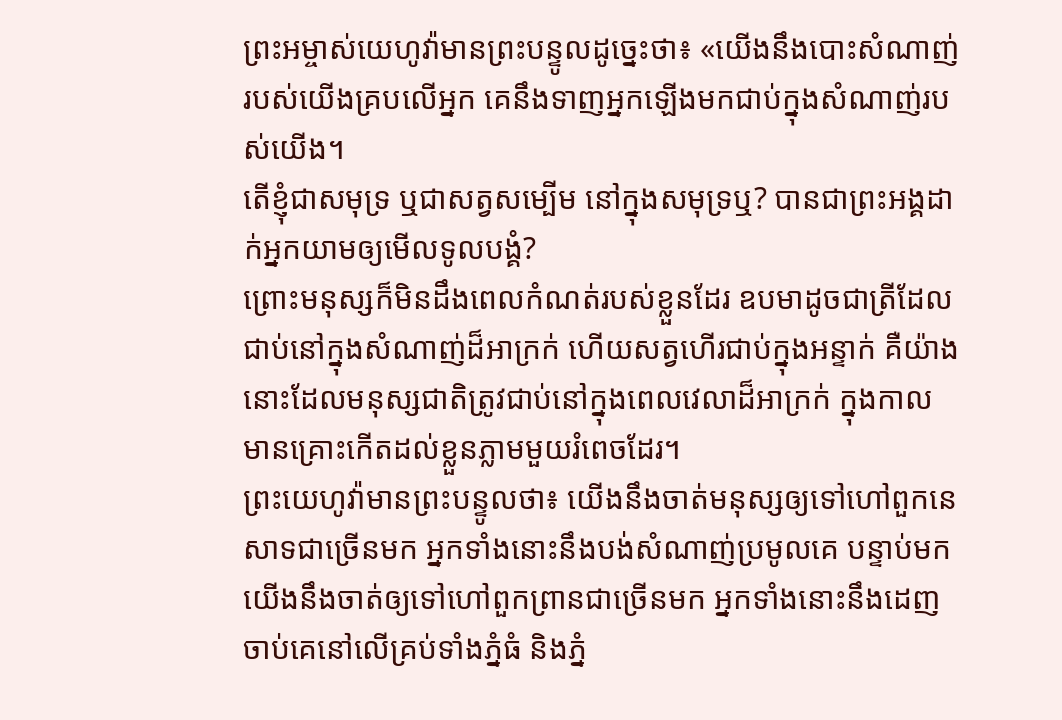ព្រះអម្ចាស់យេហូវ៉ាមានព្រះបន្ទូលដូច្នេះថា៖ «យើងនឹងបោះសំណាញ់របស់យើងគ្របលើអ្នក គេនឹងទាញអ្នកឡើងមកជាប់ក្នុងសំណាញ់របស់យើង។
តើខ្ញុំជាសមុទ្រ ឬជាសត្វសម្បើម នៅក្នុងសមុទ្រឬ? បានជាព្រះអង្គដាក់អ្នកយាមឲ្យមើលទូលបង្គំ?
ព្រោះមនុស្សក៏មិនដឹងពេលកំណត់របស់ខ្លួនដែរ ឧបមាដូចជាត្រីដែលជាប់នៅក្នុងសំណាញ់ដ៏អាក្រក់ ហើយសត្វហើរជាប់ក្នុងអន្ទាក់ គឺយ៉ាងនោះដែលមនុស្សជាតិត្រូវជាប់នៅក្នុងពេលវេលាដ៏អាក្រក់ ក្នុងកាលមានគ្រោះកើតដល់ខ្លួនភ្លាមមួយរំពេចដែរ។
ព្រះយេហូវ៉ាមានព្រះបន្ទូលថា៖ យើងនឹងចាត់មនុស្សឲ្យទៅហៅពួកនេសាទជាច្រើនមក អ្នកទាំងនោះនឹងបង់សំណាញ់ប្រមូលគេ បន្ទាប់មក យើងនឹងចាត់ឲ្យទៅហៅពួកព្រានជាច្រើនមក អ្នកទាំងនោះនឹងដេញចាប់គេនៅលើគ្រប់ទាំងភ្នំធំ និងភ្នំ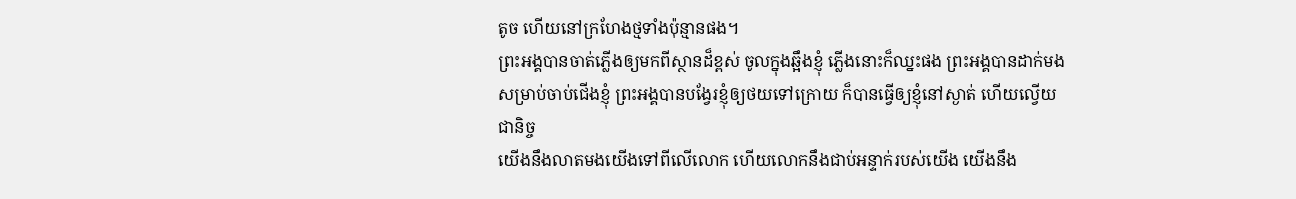តូច ហើយនៅក្រហែងថ្មទាំងប៉ុន្មានផង។
ព្រះអង្គបានចាត់ភ្លើងឲ្យមកពីស្ថានដ៏ខ្ពស់ ចូលក្នុងឆ្អឹងខ្ញុំ ភ្លើងនោះក៏ឈ្នះផង ព្រះអង្គបានដាក់មងសម្រាប់ចាប់ជើងខ្ញុំ ព្រះអង្គបានបង្វែរខ្ញុំឲ្យថយទៅក្រោយ ក៏បានធ្វើឲ្យខ្ញុំនៅស្ងាត់ ហើយល្វើយជានិច្ច
យើងនឹងលាតមងយើងទៅពីលើលោក ហើយលោកនឹងជាប់អន្ទាក់របស់យើង យើងនឹង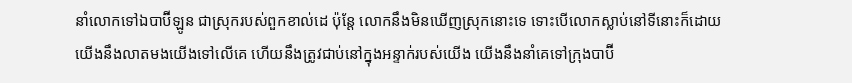នាំលោកទៅឯបាប៊ីឡូន ជាស្រុករបស់ពួកខាល់ដេ ប៉ុន្តែ លោកនឹងមិនឃើញស្រុកនោះទេ ទោះបើលោកស្លាប់នៅទីនោះក៏ដោយ
យើងនឹងលាតមងយើងទៅលើគេ ហើយនឹងត្រូវជាប់នៅក្នុងអន្ទាក់របស់យើង យើងនឹងនាំគេទៅក្រុងបាប៊ី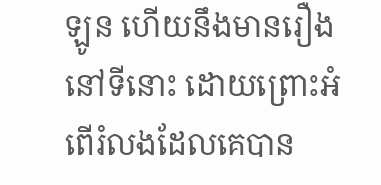ឡូន ហើយនឹងមានរឿងនៅទីនោះ ដោយព្រោះអំពើរំលងដែលគេបាន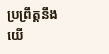ប្រព្រឹត្តនឹងយើ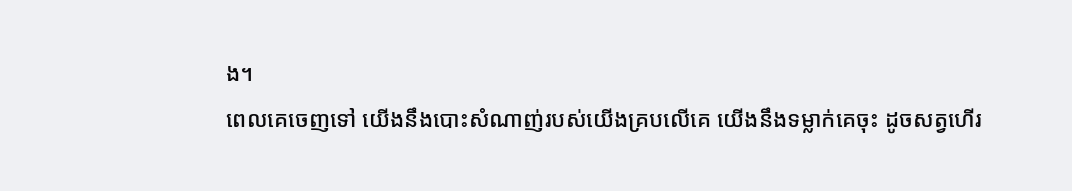ង។
ពេលគេចេញទៅ យើងនឹងបោះសំណាញ់របស់យើងគ្របលើគេ យើងនឹងទម្លាក់គេចុះ ដូចសត្វហើរ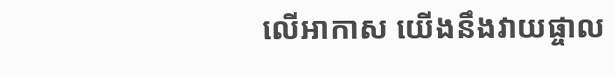លើអាកាស យើងនឹងវាយផ្ចាល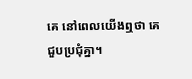គេ នៅពេលយើងឮថា គេជួបប្រជុំគ្នា។